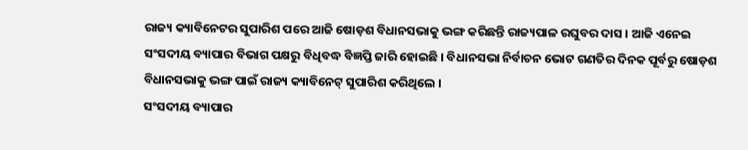ରାଜ୍ୟ କ୍ୟାବିନେଟର ସୁପାରିଶ ପରେ ଆଜି ଷୋଡ଼ଶ ବିଧାନସଭାକୁ ଭଙ୍ଗ କରିଛନ୍ତି ରାଜ୍ୟପାଳ ରଘୁବର ଦାସ । ଆଜି ଏନେଇ ସଂସଦୀୟ ବ୍ୟାପାର ବିଭାଗ ପକ୍ଷରୁ ବିଧିବଦ୍ଧ ବିଜ୍ଞପ୍ତି ଜାରି ହୋଇଛି । ବିଧାନସଭା ନିର୍ବାଚନ ଭୋଟ ଗଣତିର ଦିନକ ପୂର୍ବରୁ ଷୋଡ଼ଶ ବିଧାନସଭାକୁ ଭଙ୍ଗ ପାଇଁ ରାଜ୍ୟ କ୍ୟାବିନେଟ୍ ସୁପାରିଶ କରିଥିଲେ ।
ସଂସଦୀୟ ବ୍ୟାପାର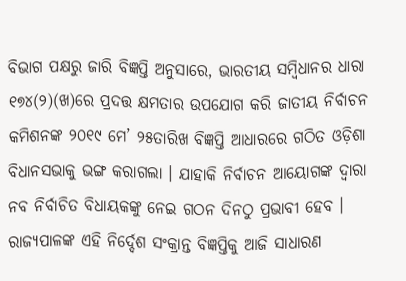ବିଭାଗ ପକ୍ଷରୁ ଜାରି ବିଜ୍ଞପ୍ତି ଅନୁସାରେ, ଭାରତୀୟ ସମ୍ବିଧାନର ଧାରା ୧୭୪(୨)(ଖ)ରେ ପ୍ରଦତ୍ତ କ୍ଷମତାର ଉପଯୋଗ କରି ଜାତୀୟ ନିର୍ବାଚନ କମିଶନଙ୍କ ୨୦୧୯ ମେ’ ୨୫ତାରିଖ ବିଜ୍ଞପ୍ତି ଆଧାରରେ ଗଠିତ ଓଡ଼ିଶା ବିଧାନସଭାକୁ ଭଙ୍ଗ କରାଗଲା । ଯାହାକି ନିର୍ବାଚନ ଆୟୋଗଙ୍କ ଦ୍ୱାରା ନବ ନିର୍ବାଚିତ ବିଧାୟକଙ୍କୁ ନେଇ ଗଠନ ଦିନଠୁ ପ୍ରଭାବୀ ହେବ । ରାଜ୍ୟପାଳଙ୍କ ଏହି ନିର୍ଦ୍ଦେଶ ସଂକ୍ରାନ୍ତ ବିଜ୍ଞପ୍ତିକୁ ଆଜି ସାଧାରଣ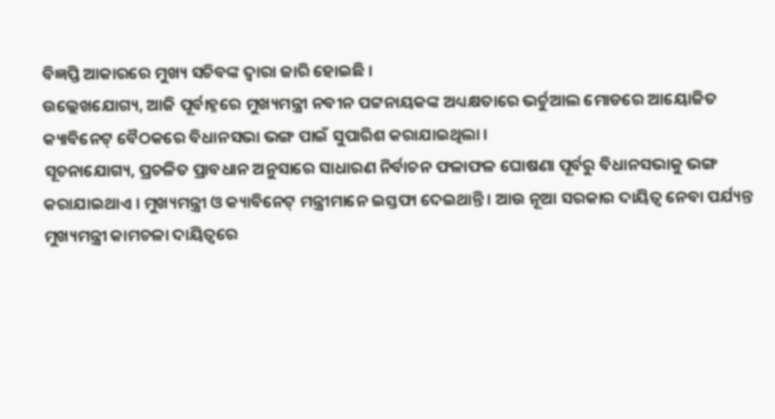ବିଜ୍ଞପ୍ତି ଆକାରରେ ମୁଖ୍ୟ ସଚିବଙ୍କ ଦ୍ୱାରା ଜାରି ହୋଇଛି ।
ଉଲ୍ଲେଖଯୋଗ୍ୟ, ଆଜି ପୂର୍ବାହ୍ନରେ ମୁଖ୍ୟମନ୍ତ୍ରୀ ନବୀନ ପଟ୍ଟନାୟକଙ୍କ ଅଧ୍ୟକ୍ଷତାରେ ଭର୍ଚୁଆଲ ମୋଡରେ ଆୟୋଜିତ କ୍ୟାବିନେଟ୍ ବୈଠକରେ ବିଧାନସଭା ଭଙ୍ଗ ପାଇଁ ସୁପାରିଶ କରାଯାଇଥିଲା ।
ସୂଚନାଯୋଗ୍ୟ, ପ୍ରଚଳିତ ପ୍ରାବଧାନ ଅନୁସାରେ ସାଧାରଣ ନିର୍ବାଚନ ଫଳାଫଳ ଘୋଷଣା ପୂର୍ବରୁ ବିଧାନସଭାକୁ ଭଙ୍ଗ କରାଯାଇଥାଏ । ମୁଖ୍ୟମନ୍ତ୍ରୀ ଓ କ୍ୟାବିନେଟ୍ ମନ୍ତ୍ରୀମାନେ ଇସ୍ତଫା ଦେଇଥାନ୍ତି । ଆଉ ନୂଆ ସରକାର ଦାୟିତ୍ୱ ନେବା ପର୍ଯ୍ୟନ୍ତ ମୁଖ୍ୟମନ୍ତ୍ରୀ କାମଚଳା ଦାୟିତ୍ୱରେ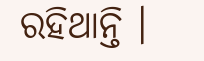ରହିଥାନ୍ତି ।